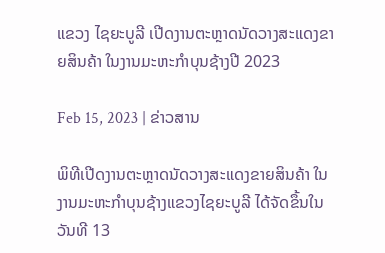ແຂວງ ໄຊຍະບູລີ ເປີດງານຕະຫຼາດນັດວາງສະແດງຂາຍສິນຄ້າ ໃນງານມະຫະກໍາບຸນຊ້າງປີ 2023

Feb 15, 2023 | ຂ່າວສານ

ພິທີເປີດງານຕະຫຼາດນັດວາງສະແດງຂາຍສິນຄ້າ ໃນງານມະຫະກໍາບຸນຊ້າງແຂວງໄຊຍະບູລີ ໄດ້ຈັດຂຶ້ນໃນວັນທີ 13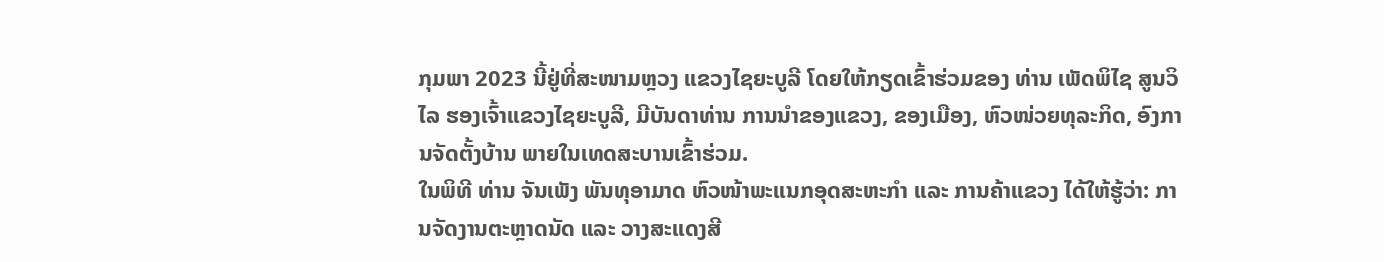ກຸມພາ 2023 ນີ້ຢູ່ທີ່ສະໜາມຫຼວງ ແຂວງໄຊຍະບູລີ ໂດຍໃຫ້ກຽດເຂົ້າຮ່ວມຂອງ ທ່ານ ເພັດພິໄຊ ສູນວິໄລ ຮອງເຈົ້າແຂວງໄຊຍະບູລີ, ມີບັນດາທ່ານ ການນຳຂອງແຂວງ, ຂອງເມືອງ, ຫົວໜ່ວຍທຸລະກິດ, ອົງການຈັດຕັ້ງບ້ານ ພາຍໃນເທດສະບານເຂົ້າຮ່ວມ.
ໃນພິທີ ທ່ານ ຈັນເພັງ ພັນທຸອາມາດ ຫົວໜ້າພະແນກອຸດສະຫະກໍາ ແລະ ການຄ້າແຂວງ ໄດ້ໃຫ້ຮູ້ວ່າ: ການຈັດງານຕະຫຼາດນັດ ແລະ ວາງສະແດງສີ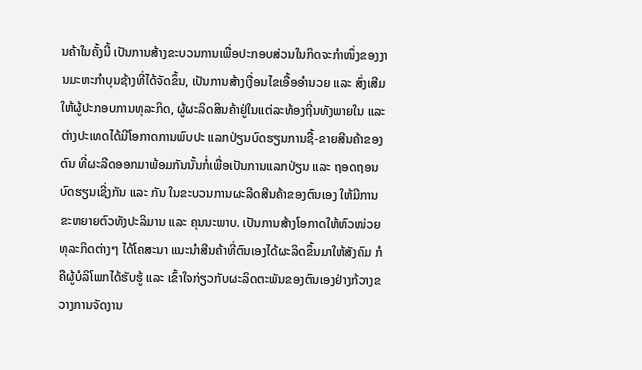ນຄ້າໃນຄັ້ງນີ້ ເປັນການສ້າງຂະບວນການເພື່ອປະກອບສ່ວນໃນກິດຈະກຳໜຶ່ງຂອງງານມະຫະກຳບຸນຊ້າງທີ່ໄດ້ຈັດຂຶ້ນ, ເປັນການສ້າງເງື່ອນໄຂເອື້ອອຳນວຍ ແລະ ສົ່ງເສີມໃຫ້ຜູ້ປະກອບການທຸລະກິດ, ຜູ້ຜະລິດສິນຄ້າຢູ່ໃນແຕ່ລະທ້ອງຖີ່ນທັງພາຍໃນ ແລະ ຕ່າງປະເທດໄດ້ມີໂອກາດການພົບປະ ແລກປ່ຽນບົດຮຽນການຊື້-ຂາຍສີນຄ້າຂອງຕົນ ທີ່ຜະລີດອອກມາພ້ອມກັນນັ້ນກໍ່ເພື່ອເປັນການແລກປ່ຽນ ແລະ ຖອດຖອນບົດຮຽນເຊີ່ງກັນ ແລະ ກັນ ໃນຂະບວນການຜະລີດສີນຄ້າຂອງຕົນເອງ ໃຫ້ມີການຂະຫຍາຍຕົວທັງປະລິມານ ແລະ ຄຸນນະພາບ. ເປັນການສ້າງໂອກາດໃຫ້ຫົວໜ່ວຍທຸລະກິດຕ່າງໆ ໄດ້ໂຄສະນາ ແນະນຳສີນຄ້າທີ່ຕົນເອງໄດ້ຜະລິດຂຶ້ນມາໃຫ້ສັງຄົມ ກໍຄືຜູ້ບໍລິໂພກໄດ້ຮັບຮູ້ ແລະ ເຂົ້າໃຈກ່ຽວກັບຜະລິດຕະພັນຂອງຕົນເອງຢ່າງກ້ວາງຂວາງການຈັດງານ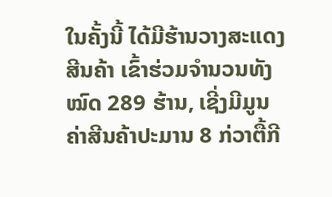ໃນຄັ້ງນີ້ ໄດ້ມີຮ້ານວາງສະແດງສີນຄ້າ ເຂົ້າຮ່ວມຈຳນວນທັງໝົດ 289 ຮ້ານ, ເຊີ່ງມີມູນຄ່າສີນຄ້າປະມານ 8 ກ່ວາຕື້ກີ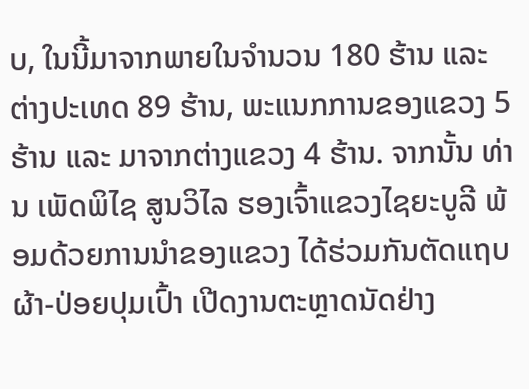ບ, ໃນນີ້ມາຈາກພາຍໃນຈໍານວນ 180 ຮ້ານ ແລະ ຕ່າງປະເທດ 89 ຮ້ານ, ພະແນກການຂອງແຂວງ 5 ຮ້ານ ແລະ ມາຈາກຕ່າງແຂວງ 4 ຮ້ານ. ຈາກນັ້ນ ທ່ານ ເພັດພິໄຊ ສູນວິໄລ ຮອງເຈົ້າແຂວງໄຊຍະບູລີ ພ້ອມດ້ວຍການນໍາຂອງແຂວງ ໄດ້ຮ່ວມກັນຕັດແຖບຜ້າ-ປ່ອຍປຸມເປົ້າ ເປີດງານຕະຫຼາດນັດຢ່າງ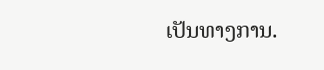ເປັນທາງການ.